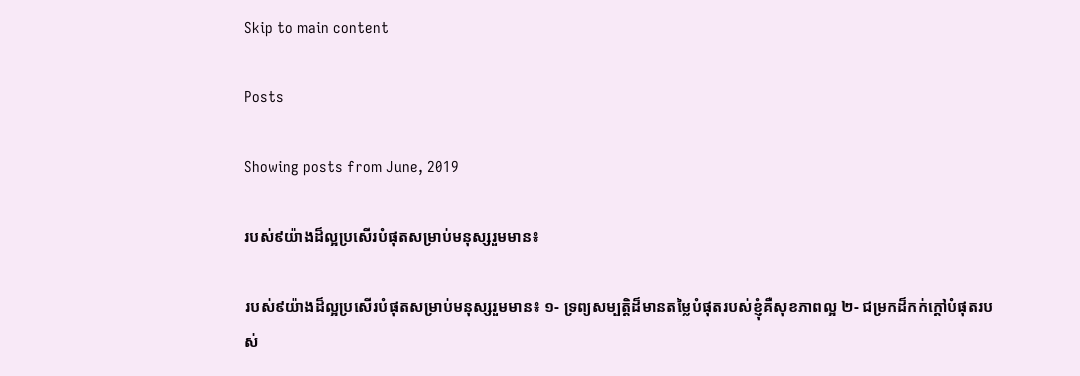Skip to main content

Posts

Showing posts from June, 2019

របស់៩យ៉ាងដ៏ល្អប្រសើរបំផុតសម្រាប់មនុស្សរួមមាន៖

របស់៩យ៉ាងដ៏ល្អប្រសើរបំផុតសម្រាប់មនុស្សរួមមាន៖ ១- ទ្រព្យសម្បត្តិដ៏មានតម្លៃបំផុតរបស់ខ្ញុំគឺសុខភាពល្អ ២- ជម្រកដ៏កក់ក្តៅបំផុតរបស់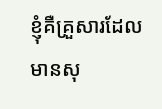ខ្ញុំគឺគ្រួសារដែលមានសុ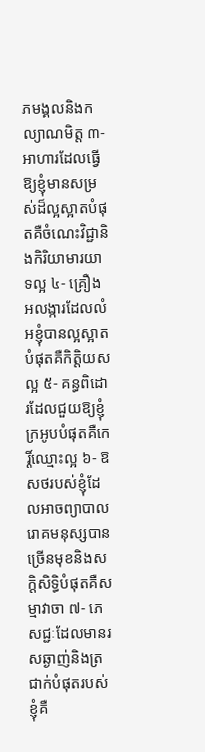ភមង្គលនិងកល្យាណមិត្ត ៣- អាហារដែលធ្វើឱ្យខ្ញុំមានសម្រស់ដ៏ល្អស្អាតបំផុតគឺចំណេះវិជ្ជានិងកិរិយាមារយាទល្អ ៤- គ្រឿងអលង្ការដែលលំអខ្ញុំបានល្អស្អាតបំផុតគឺកិត្តិយសល្អ ៥- គន្ធពិដោរដែលជួយឱ្យខ្ញុំក្រអូបបំផុតគឺកេរ្តិ៍ឈ្មោះល្អ ៦- ឱសថរបស់ខ្ញុំដែលអាចព្យាបាលរោគមនុស្សបានច្រើនមុខនិងសក្ដិសិទ្ធិបំផុតគឺសម្មាវាចា ៧- ភេសជ្ជៈដែលមានរសឆ្ងាញ់និងត្រជាក់បំផុតរបស់ខ្ញុំគឺ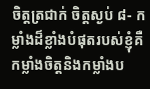ចិត្តត្រជាក់ ចិត្តស្ងប់ ៨- កម្លាំងដ៏ខ្លាំងបំផុតរបស់ខ្ញុំគឺកម្លាំងចិត្តនិងកម្លាំងប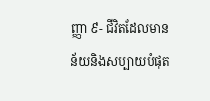ញ្ញា ៩- ជីវិតដែលមានន័យនិងសប្បាយបំផុត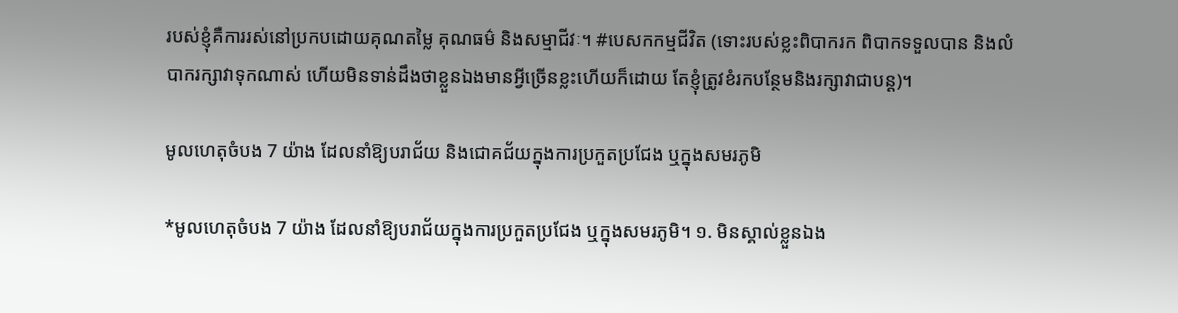របស់ខ្ញុំគឺការរស់នៅប្រកបដោយគុណតម្លៃ គុណធម៌ និងសម្មាជីវៈ។ #បេសកកម្មជីវិត (ទោះរបស់ខ្លះពិបាករក ពិបាកទទួលបាន និងលំបាករក្សាវាទុកណាស់ ហើយមិនទាន់ដឹងថាខ្លួនឯងមានអ្វីច្រើនខ្លះហើយក៏ដោយ តែខ្ញុំត្រូវខំរកបន្ថែមនិងរក្សាវាជាបន្ត)។

មូលហេតុចំបង 7 យ៉ាង ដែលនាំឱ្យបរាជ័យ និងជោគជ័យក្នុងការប្រកួតប្រជែង ឬក្នុងសមរភូមិ

*មូលហេតុចំបង 7 យ៉ាង ដែលនាំឱ្យបរាជ័យក្នុងការប្រកួតប្រជែង ឬក្នុងសមរភូមិ។ ១. មិនស្គាល់ខ្លួនឯង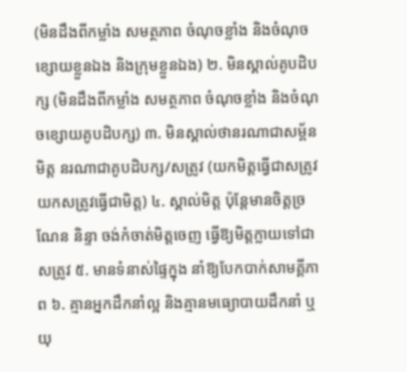(មិនដឹងពីកម្លាំង សមត្ថភាព ចំណុចខ្លាំង និងចំណុចខ្សោយខ្លួនឯង និងក្រុមខ្លួនឯង) ២. មិនស្គាល់គូបដិបក្ស (មិនដឹងពីកម្លាំង សមត្ថភាព ចំណុចខ្លាំង និងចំណុចខ្សោយគូបដិបក្ស) ៣. មិនស្គាល់ថានរណាជាសម្ព័នមិត្ត នរណាជាគូបដិបក្ស/សត្រូវ (យកមិត្តធ្វើជាសត្រូវ យកសត្រូវធ្វើជាមិត្ត) ៤. ស្គាល់មិត្ត ប៉ុន្តែមានចិត្តច្រណែន និន្ទា ចង់កំចាត់មិត្តចេញ ធ្វើឱ្យមិត្តក្លាយទៅជាសត្រូវ ៥. មានទំនាស់ផ្ទៃក្នុង នាំឱ្យបែកបាក់សាមគ្គីភាព ៦. គ្មានអ្នកដឹកនាំល្អ និងគ្មានមធ្យោបាយដឹកនាំ ឬយុ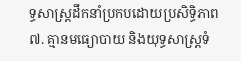ទ្ធសាស្ត្រដឹកនាំប្រកបដោយប្រសិទ្ធិភាព ៧. គ្មានមធ្យោបាយ និងយុទ្ធសាស្ត្រទំ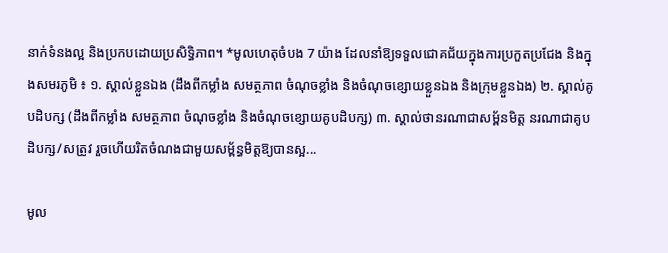នាក់ទំនងល្អ និងប្រកបដោយប្រសិទ្ធិភាព។ *មូលហេតុចំបង 7 យ៉ាង ដែលនាំឱ្យទទួលជោគជ័យក្នុងការប្រកួតប្រជែង និងក្នុងសមរភូមិ ៖ ១. ស្គាល់ខ្លួនឯង (ដឹងពីកម្លាំង សមត្ថភាព ចំណុចខ្លាំង និងចំណុចខ្សោយខ្លួនឯង និងក្រុមខ្លួនឯង) ២. ស្គាល់គូបដិបក្ស (ដឹងពីកម្លាំង សមត្ថភាព ចំណុចខ្លាំង និងចំណុចខ្សោយគូបដិបក្ស) ៣. ស្គាល់ថានរណាជាសម្ព័នមិត្ត នរណាជាគូបដិបក្ស/សត្រូវ រួចហើយរិតចំណងជាមួយសម្ព័ន្ធមិត្តឱ្យបានស្អ...

មូល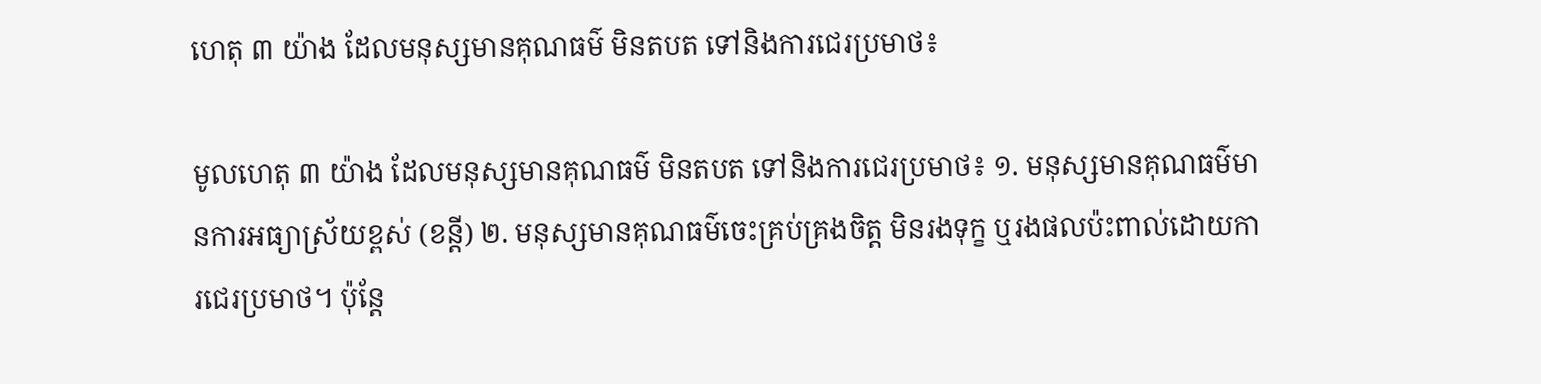ហេតុ ៣ យ៉ាង ដែលមនុស្សមានគុណធម៌ មិនតបត ទៅនិងការជេរប្រមាថ៖

មូលហេតុ ៣ យ៉ាង ដែលមនុស្សមានគុណធម៌ មិនតបត ទៅនិងការជេរប្រមាថ៖ ១. មនុស្សមានគុណធម៌មានការអធ្យាស្រ័យខ្ពស់ (ខន្តី) ២. មនុស្សមានគុណធម៌ចេះគ្រប់គ្រងចិត្ត មិនរងទុក្ខ ឬរងផលប៉ះពាល់ដោយការជេរប្រមាថ។ ប៉ុន្តែ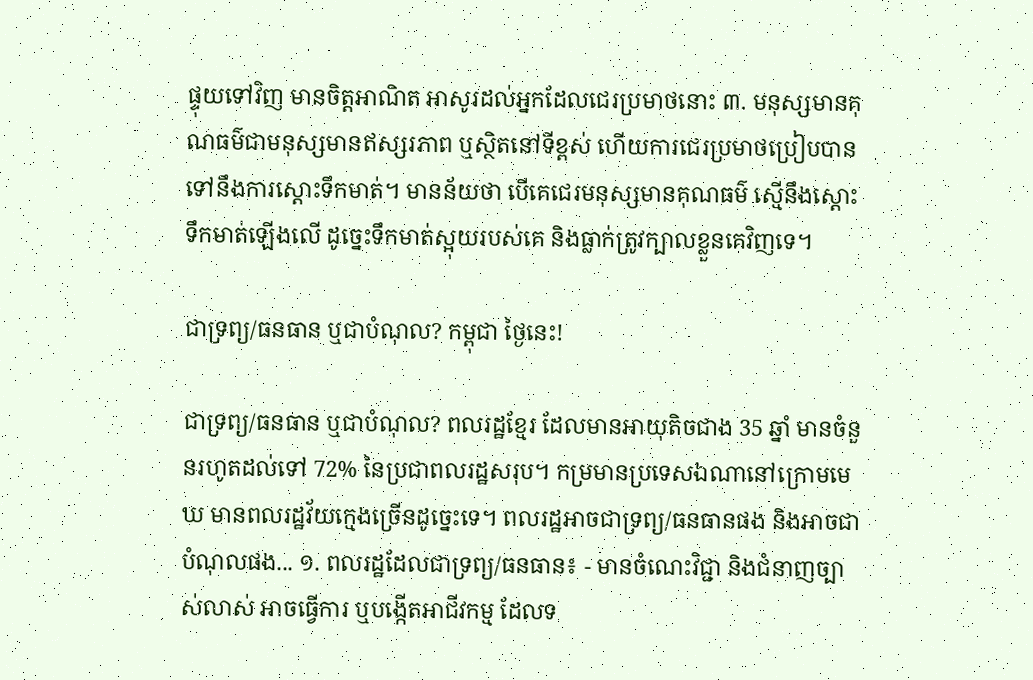ផ្ទុយទៅវិញ មានចិត្តអាណិត អាសូរដល់អ្នកដែលជេរប្រមាថនោះ ៣. មនុស្សមានគុណធម៌ជាមនុស្សមានឥស្សរភាព ឬស្ថិតនៅទីខ្ពស់ ហើយការជេរប្រមាថប្រៀបបានទៅនឹងការស្តោះទឹកមាត់។ មានន័យថា បើគេជេរមនុស្សមានគុណធម៌ ស្មើនឹងស្តោះទឹកមាត់ឡើងលើ ដូច្នេះទឹកមាត់ស្អុយរបស់គេ និងធ្លាក់ត្រូវក្បាលខ្លួនគេវិញទេ។

ជាទ្រព្យ/ធនធាន ឬជាបំណុល? កម្ពុជា ថ្ងៃនេះ!

ជាទ្រព្យ/ធនធាន ឬជាបំណុល? ពលរដ្ឋខ្មែរ ដែលមានអាយុតិចជាង 35 ឆ្នាំ មានចំនួនរហូតដល់ទៅ 72% នៃប្រជាពលរដ្ឋសរុប។ កម្រមានប្រទេសឯណានៅក្រោមមេឃ មានពលរដ្ឋវ័យក្មេងច្រើនដូច្នេះទេ។ ពលរដ្ឋអាចជាទ្រព្យ/ធនធានផង និងអាចជាបំណុលផង... ១. ពលរដ្ឋដែលជាទ្រព្យ/ធនធាន៖ - មានចំណេះវិជ្ជា និងជំនាញច្បាស់លាស់ អាចធ្វើការ ឬបង្កើតអាជីវកម្ម ដែលទ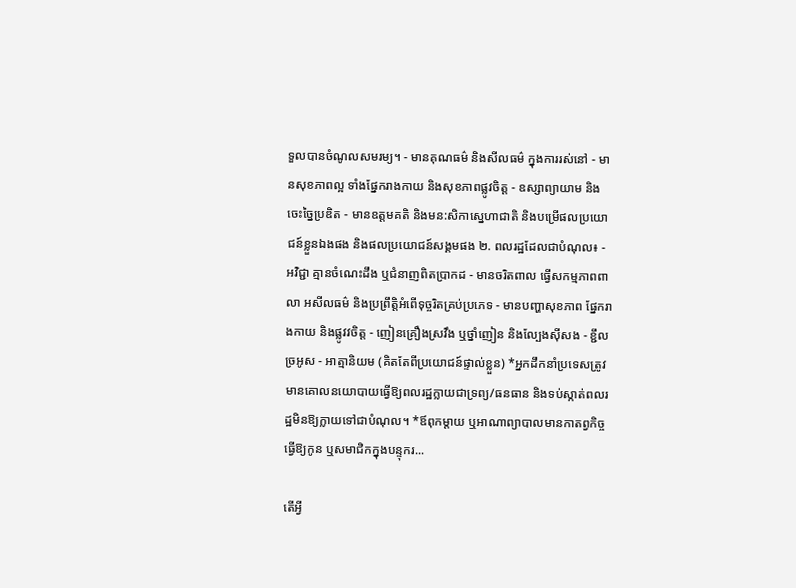ទួលបានចំណូលសមរម្យ។ - មានគុណធម៌ និងសីលធម៌ ក្នុងការរស់នៅ - មានសុខភាពល្អ ទាំងផ្នែករាងកាយ និងសុខភាពផ្លូវចិត្ត - ឧស្សាព្យាយាម និងចេះច្នៃប្រឌិត - មានឧត្តមគតិ និងមន:សិកាស្នេហាជាតិ និងបម្រើផលប្រយោជន៍ខ្លួនឯងផង និងផលប្រយោជន៍សង្គមផង ២. ពលរដ្ឋដែលជាបំណុល៖ - អវិជ្ជា គ្មានចំណេះដឹង ឬជំនាញពិតប្រាកដ - មានចរិតពាល ធ្វើសកម្មភាពពាលា អសីលធម៌ និងប្រព្រឹត្តិអំពើទុច្ចរិតគ្រប់ប្រភេទ - មានបញ្ហាសុខភាព ផ្នែករាងកាយ និងផ្លូវវចិត្ត - ញៀនគ្រឿងស្រវឹង ឬថ្នាំញៀន និងល្បែងសុីសង - ខ្ជឹលច្រអូស - អាត្មានិយម (គិតតែពីប្រយោជន៍ផ្ទាល់ខ្លួន) *អ្នកដឹកនាំប្រទេសត្រូវមានគោលនយោបាយធ្វើឱ្យពលរដ្ឋក្លាយជាទ្រព្យ/ធនធាន និងទប់ស្កាត់ពលរដ្ឋមិនឱ្យក្លាយទៅជាបំណុល។ *ឪពុកម្តាយ ឬអាណាព្យាបាលមានកាតព្វកិច្ចធ្វើឱ្យកូន ឬសមាជិកក្នុងបន្ទុករ...

តើអ្វី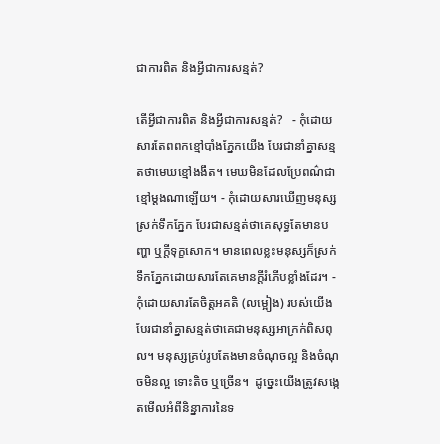ជាការពិត និងអ្វីជាការសន្មត់?

តើអ្វីជាការពិត និងអ្វីជាការសន្មត់?   - កុំដោយសារតែពពកខ្មៅបាំងភ្នែកយើង បែរជានាំគ្នាសន្មតថាមេឃខ្មៅងងឹត។ មេឃមិនដែលប្រែពណ៌ជាខ្មៅម្តងណាឡើយ។ - កុំដោយសារឃើញមនុស្សស្រក់ទឹកភ្នែក បែរជាសន្មត់ថាគេសុទ្ធតែមានបញ្ហា ឬក្តីទុក្ខសោក។ មានពេលខ្លះមនុស្សក៏ស្រក់ទឹកភ្នែកដោយសារតែគេមានក្តីរំភើបខ្លាំងដែរ។ - កុំដោយសារតែចិត្តអគតិ (លម្អៀង) របស់យើង បែរជានាំគ្នាសន្មត់ថាគេជាមនុស្សអាក្រក់ពិសពុល។ មនុស្សគ្រប់រូបតែងមានចំណុចល្អ និងចំណុចមិនល្អ ទោះតិច ឬច្រើន។  ដូច្នេះយើងត្រូវសង្កេតមើលអំពីនិន្នាការនៃទ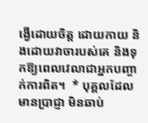ង្វើដោយចិត្ត ដោយកាយ និងដោយវាចារបស់គេ និងទុកឱ្យពេលវេលាជាអ្នកបញ្ចាក់ការពិត។  * បុគ្គលដែលមានប្រាជ្ញា មិនឆាប់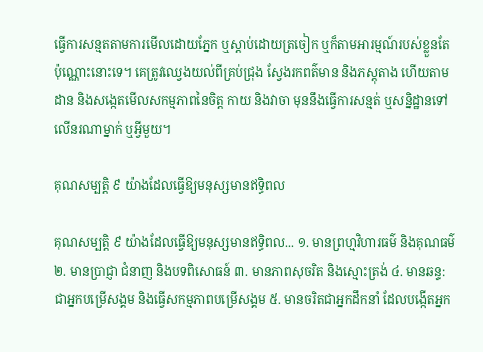ធ្វើការសន្មតតាមការមើលដោយភ្នែក ឬស្តាប់ដោយត្រចៀក ឬក៏តាមអារម្មណ៍របស់ខ្លួនតែប៉ុណ្ណោះនោះទេ។ គេត្រូវឈ្វេងយល់ពីគ្រប់ជ្រុង ស្វែងរកពត៌មាន និងភស្តុតាង ហើយតាមដាន និងសង្កេតមើលសកម្មភាពនៃចិត្ត កាយ និងវាចា មុននឹងធ្វើការសន្មត់ ឬសន្និដ្ឋានទៅលើនរណាម្នាក់ ឬអ្វីមួយ។

គុណសម្បត្តិ ៩ យ៉ាងដែលធ្វើឱ្យមនុស្សមានឥទ្ធិពល

គុណសម្បត្តិ ៩ យ៉ាងដែលធ្វើឱ្យមនុស្សមានឥទ្ធិពល... ១. មានព្រហ្មវិហារធម៌ និងគុណធម៌ ២. មានប្រាជ្ញា ជំនាញ និងបទពិសោធន៍ ៣. មានភាពសុចរិត និងស្មោះត្រង់ ៤. មានឆន្ទ:ជាអ្នកបម្រើសង្គម និងធ្វើសកម្មភាពបម្រើសង្គម ៥. មានចរិតជាអ្នកដឹកនាំ ដែលបង្កើតអ្នក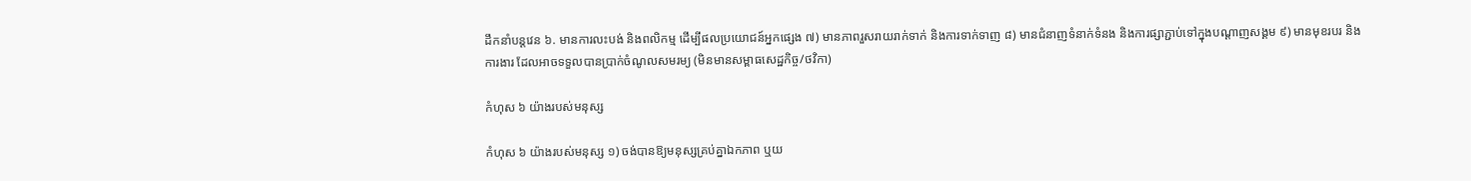ដឹកនាំបន្តវេន ៦. មានការលះបង់ និងពលិកម្ម ដើម្បីផលប្រយោជន៍អ្នកផ្សេង ៧) មានភាពរួសរាយរាក់ទាក់ និងការទាក់ទាញ ៨) មានជំនាញទំនាក់ទំនង និងការផ្សាភ្ជាប់ទៅក្នុងបណ្តាញសង្គម ៩) មានមុខរបរ និងការងារ ដែលអាចទទួលបានប្រាក់ចំណូលសមរម្យ (មិនមានសម្ពាធសេដ្ឋកិច្ច/ថវិកា)

កំហុស ៦ យ៉ាងរបស់មនុស្ស

កំហុស ៦ យ៉ាងរបស់មនុស្ស ១) ចង់បានឱ្យមនុស្សគ្រប់គ្នាឯកភាព ឬយ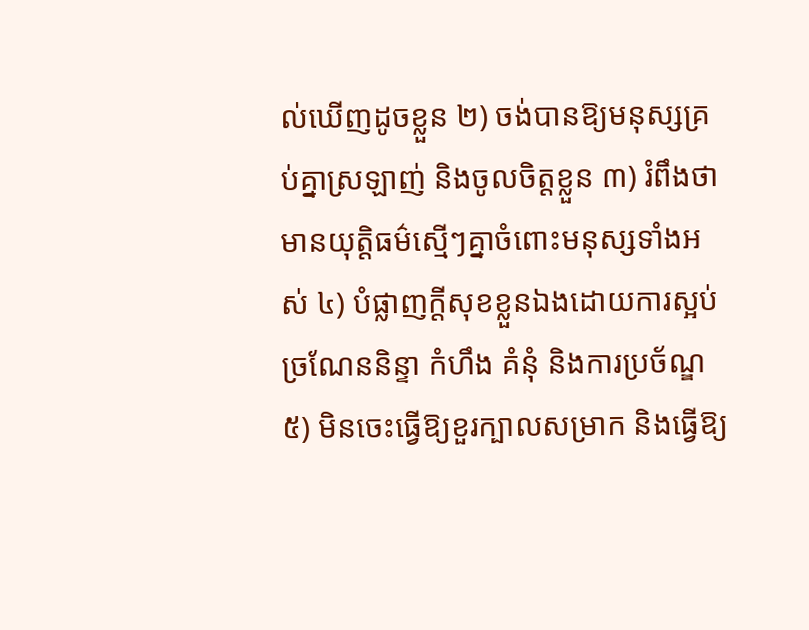ល់ឃើញដូចខ្លួន ២) ចង់បានឱ្យមនុស្សគ្រប់គ្នាស្រឡាញ់ និងចូលចិត្តខ្លួន ៣) រំពឹងថាមានយុត្តិធម៌ស្មើៗគ្នាចំពោះមនុស្សទាំងអស់ ៤) បំផ្លាញក្តីសុខខ្លួនឯងដោយការស្អប់ ច្រណែននិន្ទា កំហឹង គំនុំ និងការប្រច័ណ្ឌ ៥) មិនចេះធ្វើឱ្យខួរក្បាលសម្រាក និងធ្វើឱ្យ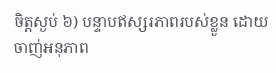ចិត្តស្ងប់ ៦) បន្ទាបឥស្សរភាពរបស់ខ្លួន ដោយចាញ់អនុភាព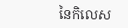នៃកិលេស